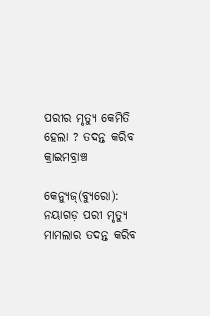ପରୀର ମୃତ୍ୟୁ କେମିତି ହେଲା ? ତଦନ୍ତ କରିବ କ୍ରାଇମବ୍ରାଞ୍ଚ

କେନ୍ୟୁଜ୍(ବ୍ୟୁରୋ):  ନୟାଗଡ଼ ପରୀ ମୃତ୍ୟୁ ମାମଲାର ତଦନ୍ତ କରିବ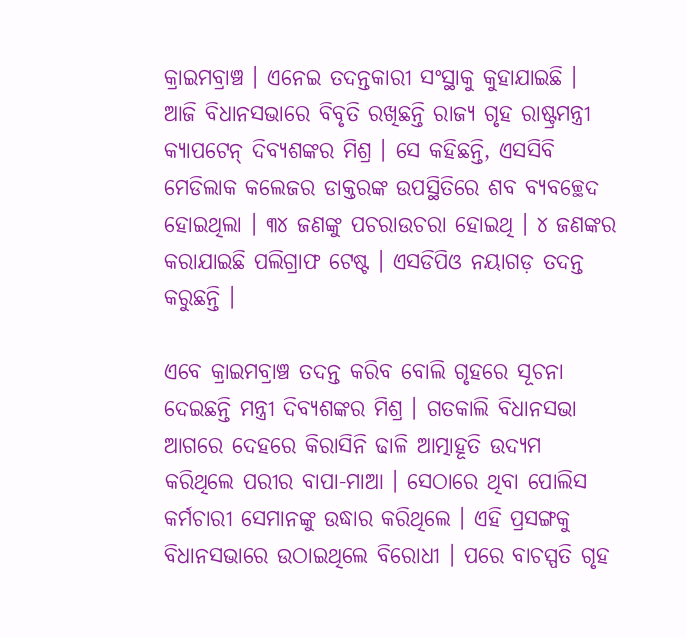କ୍ରାଇମବ୍ରାଞ୍ଚ । ଏନେଇ ତଦନ୍ତକାରୀ ସଂସ୍ଥାକୁ କୁହାଯାଇଛି । ଆଜି ବିଧାନସଭାରେ ବିବୃତି ରଖିଛନ୍ତି ରାଜ୍ୟ ଗୃହ ରାଷ୍ଟ୍ରମନ୍ତ୍ରୀ କ୍ୟାପଟେନ୍‌ ଦିବ୍ୟଶଙ୍କର ମିଶ୍ର । ସେ କହିଛନ୍ତି, ଏସସିବି ମେଡିଲାକ କଲେଜର ଡାକ୍ତରଙ୍କ ଉପସ୍ଥିତିରେ ଶବ ବ୍ୟବଚ୍ଛେଦ ହୋଇଥିଲା । ୩୪ ଜଣଙ୍କୁ ପଚରାଉଚରା ହୋଇଥି । ୪ ଜଣଙ୍କର କରାଯାଇଛି ପଲିଗ୍ରାଫ ଟେଷ୍ଟ । ଏସଡିପିଓ ନୟାଗଡ଼ ତଦନ୍ତ କରୁଛନ୍ତି ।

ଏବେ କ୍ରାଇମବ୍ରାଞ୍ଚ ତଦନ୍ତ କରିବ ବୋଲି ଗୃହରେ ସୂଚନା ଦେଇଛନ୍ତି ମନ୍ତ୍ରୀ ଦିବ୍ୟଶଙ୍କର ମିଶ୍ର । ଗତକାଲି ବିଧାନସଭା ଆଗରେ ଦେହରେ କିରାସିନି ଢାଳି ଆତ୍ମାହୂତି ଉଦ୍ୟମ କରିଥିଲେ ପରୀର ବାପା-ମାଆ । ସେଠାରେ ଥିବା ପୋଲିସ କର୍ମଚାରୀ ସେମାନଙ୍କୁ ଉଦ୍ଧାର କରିଥିଲେ । ଏହି ପ୍ରସଙ୍ଗକୁ ବିଧାନସଭାରେ ଉଠାଇଥିଲେ ବିରୋଧୀ । ପରେ ବାଚସ୍ପତି ଗୃହ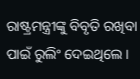ରାଷ୍ଟ୍ରମନ୍ତ୍ରୀଙ୍କୁ ବିବୃତି ରଖିବା ପାଇଁ ରୁଲିଂ ଦେଇଥିଲେ ।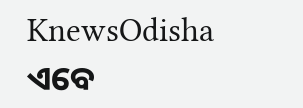KnewsOdisha ଏବେ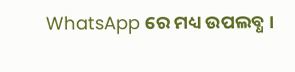WhatsApp ରେ ମଧ୍ୟ ଉପଲବ୍ଧ ।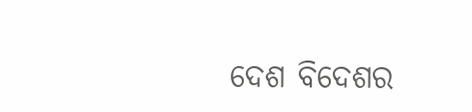ଦେଶ ବିଦେଶର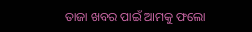ତାଜା ଖବର ପାଇଁ ଆମକୁ ଫଲୋ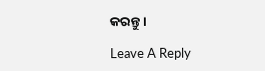କରନ୍ତୁ ।

Leave A Reply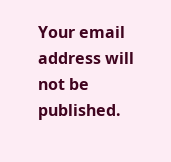Your email address will not be published.